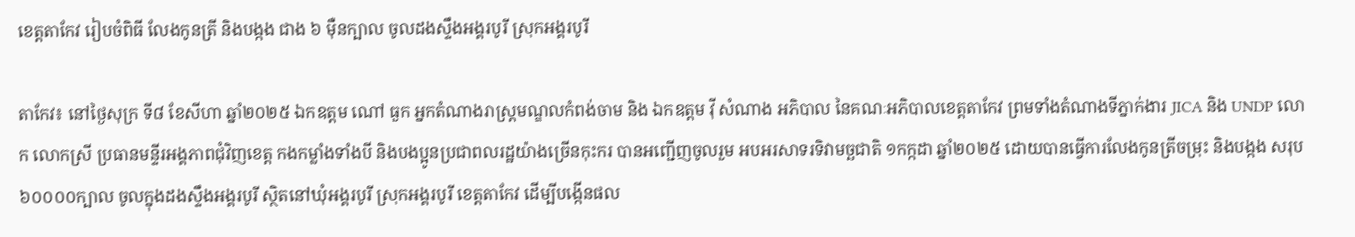ខេត្តតាកែវ រៀបចំពិធី លែងកូនត្រី និងបង្កង ជាង ៦ ម៉ឺនក្បាល ចូលដងស្ទឹងអង្គរបូរី ស្រុកអង្គរបូរី

តាកែវ៖ នៅថ្ងៃសុក្រ ទី៨ ខែសីហា ឆ្នាំ២០២៥ ឯកឧត្តម ណៅ ធួក អ្នកតំណាងរាស្រ្តមណ្ឌលកំពង់ចាម និង ឯកឧត្តម វ៉ី សំណាង អភិបាល នៃគណៈអភិបាលខេត្តតាកែវ ព្រមទាំងតំណាងទីភ្នាក់ងារ JICA និង UNDP លោក លោកស្រី ប្រធានមន្ទីរអង្គភាពជុំវិញខេត្ត កងកម្លាំងទាំងបី និងបងប្អូនប្រជាពលរដ្ឋយ៉ាងច្រើនកុះករ បានអញ្ជើញចូលរួម អបអរសាទរទិវាមច្ឆជាតិ ១កក្កដា ឆ្នាំ២០២៥ ដោយបានធ្វើការលែងកូនត្រីចម្រុះ និងបង្កង សរុប ៦០០០០ក្បាល ចូលក្នុងដងស្ទឹងអង្គរបូរី ស្ថិតនៅឃុំអង្គរបូរី ស្រុកអង្គរបូរី ខេត្តតាកែវ ដើម្បីបង្កើនផល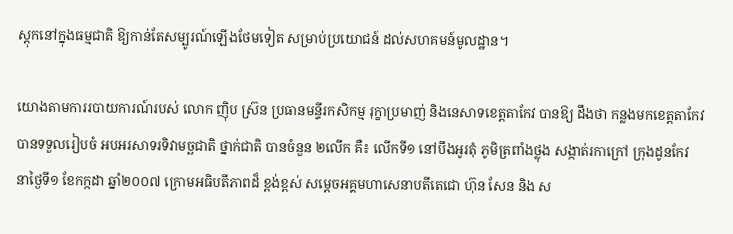ស្ដុកនៅក្នុងធម្មជាតិ ឱ្យកាន់តែសម្បូរណ៍ឡើងថែមទៀត សម្រាប់ប្រយោជន៍ ដល់សហគមន៍មូលដ្ឋាន។

យោងតាមការរបាយការណ៍របស់ លោក ញ៉ិប ស្រ៊ន ប្រធានមន្ទីរកសិកម្ម រុក្ខាប្រមាញ់ និងនេសាទខេត្តតាកែវ បានឱ្យ ដឹងថា កន្លងមកខេត្តតាកែវ បានទទួលរៀបចំ អបអរសាទរទិវាមច្ឆជាតិ ថ្នាក់ជាតិ បានចំនួន ២លើក គឺ៖ លើកទី១ នៅបឹងអូរតុំ ភូមិត្រពាំងថ្លុង សង្កាត់រកាក្រៅ ក្រុងដូនកែវ នាថ្ងៃទី១ ខែកក្កដា ឆ្នាំ២០០៧ ក្រោមអធិបតីភាពដ៏ ខ្ពង់ខ្ពស់ សម្ដេចអគ្គមហាសេនាបតីតេជោ ហ៊ុន សែន និង ស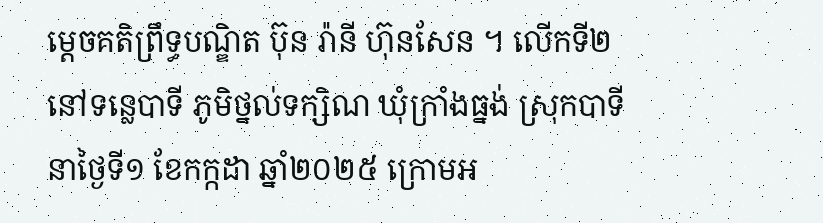ម្ដេចគតិព្រឹទ្ធបណ្ឌិត ប៊ុន រ៉ានី ហ៊ុនសែន ។ លើកទី២ នៅទន្លេបាទី ភូមិថ្នល់ទក្សិណ ឃុំក្រាំងធ្នង់ ស្រុកបាទី នាថ្ងៃទី១ ខែកក្កដា ឆ្នាំ២០២៥ ក្រោមអ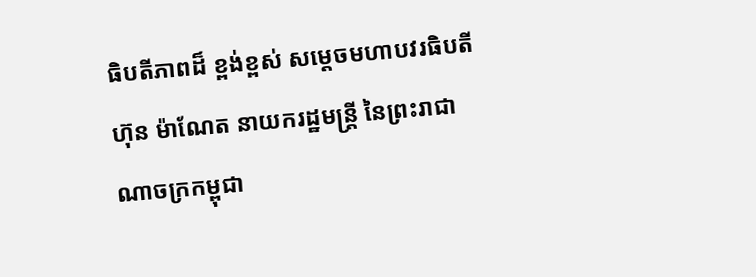ធិបតីភាពដ៏ ខ្ពង់ខ្ពស់ សម្ដេចមហាបវរធិបតី ហ៊ុន ម៉ាណែត នាយករដ្ឋមន្រ្តី នៃព្រះរាជាណាចក្រកម្ពុជា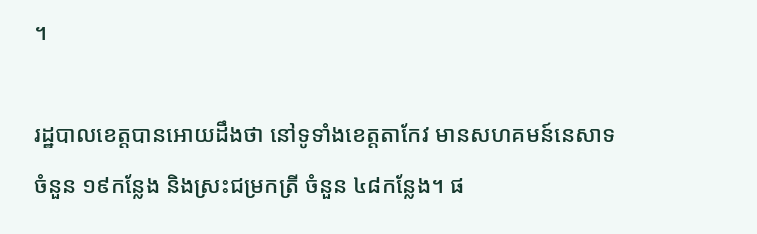។

រដ្ឋបាលខេត្តបានអោយដឹងថា នៅទូទាំងខេត្តតាកែវ មានសហគមន៍នេសាទ ចំនួន ១៩កន្លែង និងស្រះជម្រកត្រី ចំនួន ៤៨កន្លែង។ ផ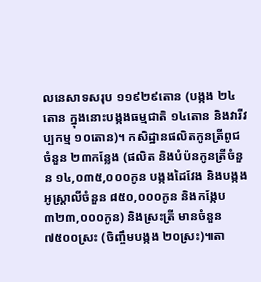លនេសាទសរុប ១១៩២៩តោន (បង្កង ២៤តោន ក្នុងនោះបង្កងធម្មជាតិ ១៤តោន និងវារីវប្បកម្ម ១០តោន)។ កសិដ្ឋានផលិតកូនត្រីពូជចំនួន ២៣កន្លែង (ផលិត និងបំប៉នកូនត្រីចំនួន ១៤,០៣៥,០០០កូន បង្កងដៃវែង និងបង្កង អូស្រ្តាលីចំនួន ៨៥០,០០០កូន និងកង្កែប ៣២៣,០០០កូន) និងស្រះត្រី មានចំនួន ៧៥០០ស្រះ (ចិញ្ចឹមបង្កង ២០ស្រះ)៕តា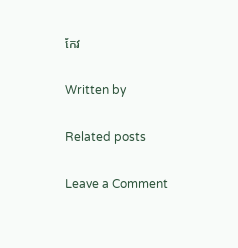កែវ

Written by

Related posts

Leave a Comment